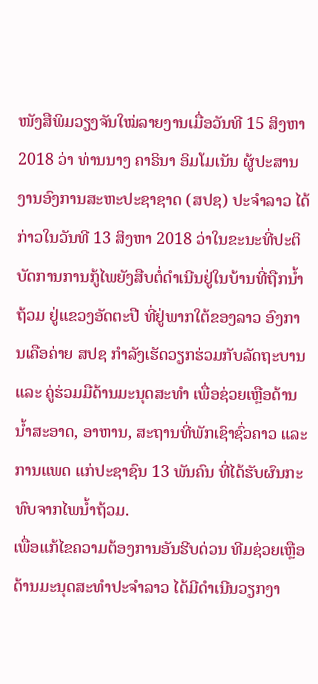ໜັງສືພິມວຽງຈັນໃໝ່ລາຍງານເມື່ອວັນທີ 15 ສິງຫາ 2018 ວ່າ ທ່ານນາງ ຄາຣິນາ ອິມໂມເນັນ ຜູ້ປະສານງານອົງການສະຫະປະຊາຊາດ (ສປຊ) ປະຈຳລາວ ໄດ້ກ່າວໃນວັນທີ 13 ສິງຫາ 2018 ວ່າໃນຂະນະທີ່ປະຕິບັດການການກູ້ໄພຍັງສືບຕໍ່ດຳເນີນຢູ່ໃນບ້ານທີ່ຖືກນໍ້າຖ້ວມ ຢູ່ແຂວງອັດຕະປື ທີ່ຢູ່ພາກໃຕ້ຂອງລາວ ອົງການເຄືອຄ່າຍ ສປຊ ກຳລັງເຮັດວຽກຮ່ວມກັບລັດຖະບານ ແລະ ຄູ່ຮ່ວມມືດ້ານມະນຸດສະທຳ ເພື່ອຊ່ວຍເຫຼືອດ້ານນໍ້າສະອາດ, ອາຫານ, ສະຖານທີ່ພັກເຊົາຊົ່ວຄາວ ແລະ ການແພດ ແກ່ປະຊາຊົນ 13 ພັນຄົນ ທີ່ໄດ້ຮັບຜົນກະທົບຈາກໄພນໍ້າຖ້ວມ.
ເພື່ອແກ້ໄຂຄວາມຕ້ອງການອັນຮີບດ່ວນ ທີມຊ່ວຍເຫຼືອດ້ານມະນຸດສະທຳປະຈຳລາວ ໄດ້ມີດຳເນີນວຽກງາ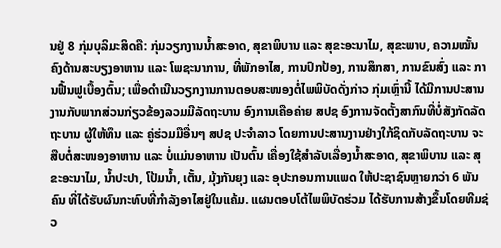ນຢູ່ 8 ກຸ່ມບຸລິມະສິດຄື: ກຸ່ມວຽກງານນໍ້າສະອາດ, ສຸຂາພິບານ ແລະ ສຸຂະອະນາໄມ, ສຸຂະພາບ, ຄວາມໝັ້ນຄົງດ້ານສະບຽງອາຫານ ແລະ ໂພຊະນາການ, ທີ່ພັກອາໄສ, ການປົກປ້ອງ, ການສຶກສາ, ການຂົນສົ່ງ ແລະ ການຟື້ນຟູເບື້ອງຕົ້ນ; ເພື່ອດຳເນີນວຽກງານການຕອບສະໜອງຕໍ່ໄພພິບັດດັ່ງກ່າວ ກຸ່ມເຫຼົ່ານີ້ ໄດ້ມີການປະສານງານກັບພາກສ່ວນກ່ຽວຂ້ອງລວມມີລັດຖະບານ ອົງການເຄືອຄ່າຍ ສປຊ ອົງການຈັດຕັ້ງສາກົນທີ່ບໍ່ສັງກັດລັດຖະບານ ຜູ້ໃຫ້ທຶນ ແລະ ຄູ່ຮ່ວມມືອື່ນໆ ສປຊ ປະຈຳລາວ ໂດຍການປະສານງານຢ່າງໃກ້ຊິດກັບລັດຖະບານ ຈະສືບຕໍ່ສະໜອງອາຫານ ແລະ ບໍ່ແມ່ນອາຫານ ເປັນຕົ້ນ ເຄື່ອງໃຊ້ສຳລັບເລື່ອງນໍ້າສະອາດ, ສຸຂາພິບານ ແລະ ສຸຂະອະນາໄມ, ນໍ້າປະປາ, ໂປ້ມນໍ້າ, ເຕັ້ນ, ມຸ້ງກັນຍຸງ ແລະ ອຸປະກອນການແພດ ໃຫ້ປະຊາຊົນຫຼາຍກວ່າ 6 ພັນຄົນ ທີ່ໄດ້ຮັບຜົນກະທົບທີ່ກຳລັງອາໄສຢູ່ໃນແຄ້ມ. ແຜນຕອບໂຕ້ໄພພິບັດຮ່ວມ ໄດ້ຮັບການສ້າງຂຶ້ນໂດຍທີມຊ່ວ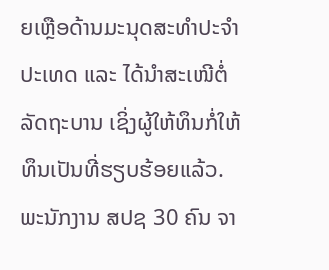ຍເຫຼືອດ້ານມະນຸດສະທຳປະຈຳປະເທດ ແລະ ໄດ້ນຳສະເໜີຕໍ່ລັດຖະບານ ເຊິ່ງຜູ້ໃຫ້ທຶນກໍ່ໃຫ້ທຶນເປັນທີ່ຮຽບຮ້ອຍແລ້ວ.
ພະນັກງານ ສປຊ 30 ຄົນ ຈາ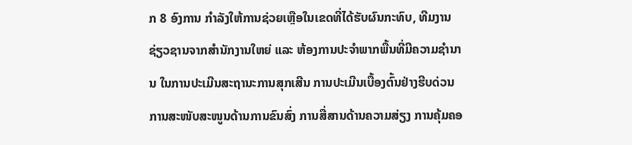ກ 8 ອົງການ ກຳລັງໃຫ້ການຊ່ວຍເຫຼືອໃນເຂດທີ່ໄດ້ຮັບຜົນກະທົບ, ທີມງານຊ່ຽວຊານຈາກສຳນັກງານໃຫຍ່ ແລະ ຫ້ອງການປະຈຳພາກພື້ນທີ່ມີຄວາມຊຳນານ ໃນການປະເມີນສະຖານະການສຸກເສີນ ການປະເມີນເບື້ອງຕົ້ນຢ່າງຮີບດ່ວນ ການສະໜັບສະໜູນດ້ານການຂົນສົ່ງ ການສື່ສານດ້ານຄວາມສ່ຽງ ການຄຸ້ມຄອ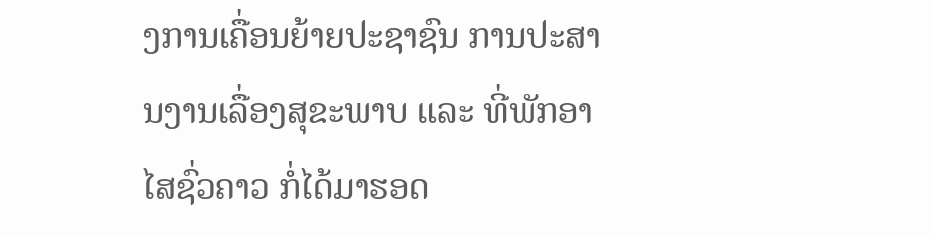ງການເຄື່ອນຍ້າຍປະຊາຊົນ ການປະສານງານເລື່ອງສຸຂະພາບ ແລະ ທີ່ພັກອາໄສຊົ່ວຄາວ ກໍ່ໄດ້ມາຮອດ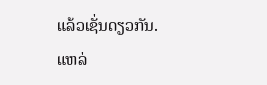ແລ້ວເຊັ່ນດຽວກັນ.
ແຫລ່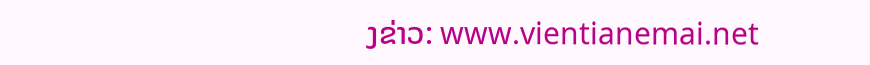ງຂ່າວ: www.vientianemai.net